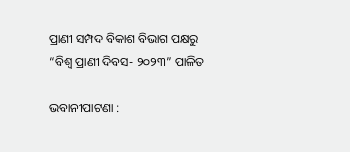ପ୍ରାଣୀ ସମ୍ପଦ ବିକାଶ ବିଭାଗ ପକ୍ଷରୁ “ବିଶ୍ୱ ପ୍ରାଣୀ ଦିବସ- ୨୦୨୩” ପାଳିତ

ଭବାନୀପାଟଣା :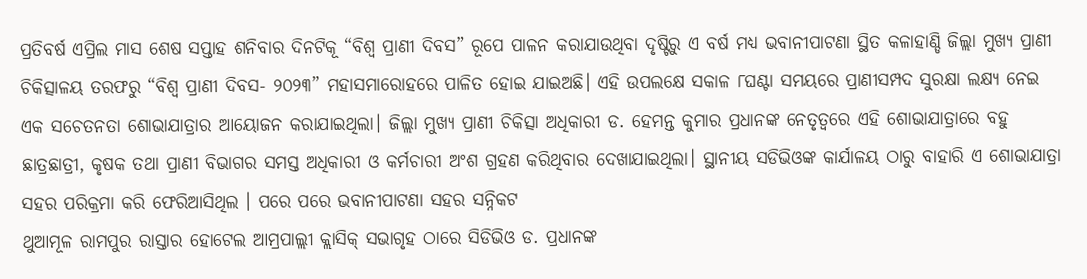ପ୍ରତିବର୍ଷ ଏପ୍ରିଲ ମାସ ଶେଷ ସପ୍ତାହ ଶନିବାର ଦିନଟିକୂ “ବିଶ୍ୱ ପ୍ରାଣୀ ଦିବସ” ରୂପେ ପାଳନ କରାଯାଉଥିବା ଦୃଷ୍ଟିରୁ ଏ ବର୍ଷ ମଧ୍ୟ ଭବାନୀପାଟଣା ସ୍ଥିତ କଳାହାଣ୍ଡି ଜିଲ୍ଲା ମୁଖ୍ୟ ପ୍ରାଣୀ ଚିକିତ୍ସାଳୟ ତରଫରୁ “ବିଶ୍ୱ ପ୍ରାଣୀ ଦିବସ- ୨୦୨୩” ମହାସମାରୋହରେ ପାଳିତ ହୋଇ ଯାଇଅଛି। ଏହି ଉପଲକ୍ଷେ ସକାଳ ୮ଘଣ୍ଟା ସମୟରେ ପ୍ରାଣୀସମ୍ପଦ ସୁରକ୍ଷା ଲକ୍ଷ୍ୟ ନେଇ ଏକ ସଚେତନତା ଶୋଭାଯାତ୍ରାର ଆୟୋଜନ କରାଯାଇଥିଲା। ଜିଲ୍ଲା ମୁଖ୍ୟ ପ୍ରାଣୀ ଚିକିତ୍ସା ଅଧିକାରୀ ଡ. ହେମନ୍ତ କୁମାର ପ୍ରଧାନଙ୍କ ନେତୃତ୍ବରେ ଏହି ଶୋଭାଯାତ୍ରାରେ ବହୁ ଛାତ୍ରଛାତ୍ରୀ, କୃଷକ ତଥା ପ୍ରାଣୀ ବିଭାଗର ସମସ୍ତ ଅଧିକାରୀ ଓ କର୍ମଚାରୀ ଅଂଶ ଗ୍ରହଣ କରିଥିବାର ଦେଖାଯାଇଥିଲା। ସ୍ଥାନୀୟ ସଡିଭିଓଙ୍କ କାର୍ଯାଳୟ ଠାରୁ ବାହାରି ଏ ଶୋଭାଯାତ୍ରା ସହର ପରିକ୍ରମା କରି ଫେରିଆସିଥିଲ । ପରେ ପରେ ଭବାନୀପାଟଣା ସହର ସନ୍ନିକଟ
ଥୁଆମୂଳ ରାମପୁର ରାସ୍ତାର ହୋଟେଲ ଆମ୍ରପାଲ୍ଲୀ କ୍ଲାସିକ୍ ସଭାଗୃହ ଠାରେ ସିଡିଭିଓ ଡ. ପ୍ରଧାନଙ୍କ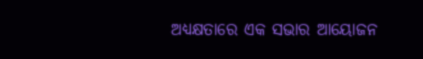ଅଧ୍ୟକ୍ଷତାରେ ଏକ ସଭାର ଆୟୋଜନ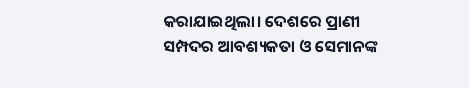କରାଯାଇଥିଲା। ଦେଶରେ ପ୍ରାଣୀ ସମ୍ପଦର ଆବଶ୍ୟକତା ଓ ସେମାନଙ୍କ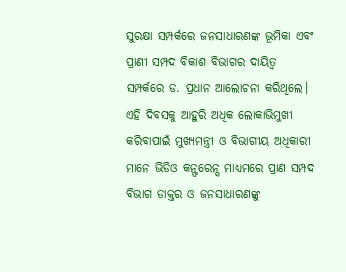ସୁରକ୍ଷା ସମ୍ପର୍କରେ ଜନସାଧାରଣଙ୍କ ଭୂମିକା ଏବଂ ପ୍ରାଣୀ ସମ୍ପଦ ବିକାଶ ବିଭାଗର ଦାୟିତ୍ୱ ସମ୍ପର୍କରେ ଡ. ପ୍ରଧାନ ଆଲୋଚନା କରିଥିଲେ। ଏହି ଦିବସକୁ ଆହୁରି ଅଧିକ ଲୋକାଭିମୁଖୀ କରିବାପାଇଁ ମୁଖ୍ୟମନ୍ତ୍ରୀ ଓ ବିଭାଗୀୟ ଅଧିକାରୀ ମାନେ ଭିଡିଓ କନ୍ଫରେନ୍ସ ମାଧ୍ୟମରେ ପ୍ରାଣ ସମ୍ପଦ ବିଭାଗ ଡାକ୍ତର ଓ ଜନସାଧାରଣଙ୍କୁ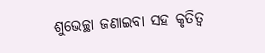ଶୁଭେଚ୍ଛା ଜଣାଇବା ସହ କୃତିତ୍ୱ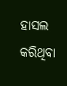ହାସଲ କରିଥିବା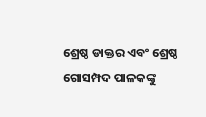ଶ୍ରେଷ୍ଠ ଡାକ୍ତର ଏବଂ ଶ୍ରେଷ୍ଠ ଗୋସମ୍ପଦ ପାଳକଙ୍କୁ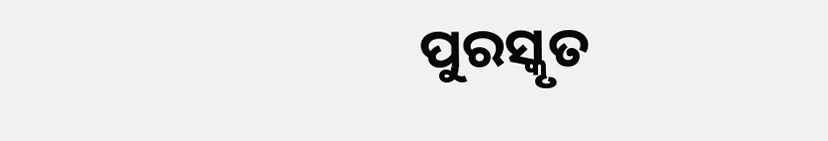ପୁରସ୍କୃତ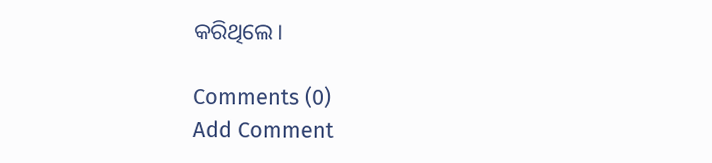କରିଥିଲେ।

Comments (0)
Add Comment